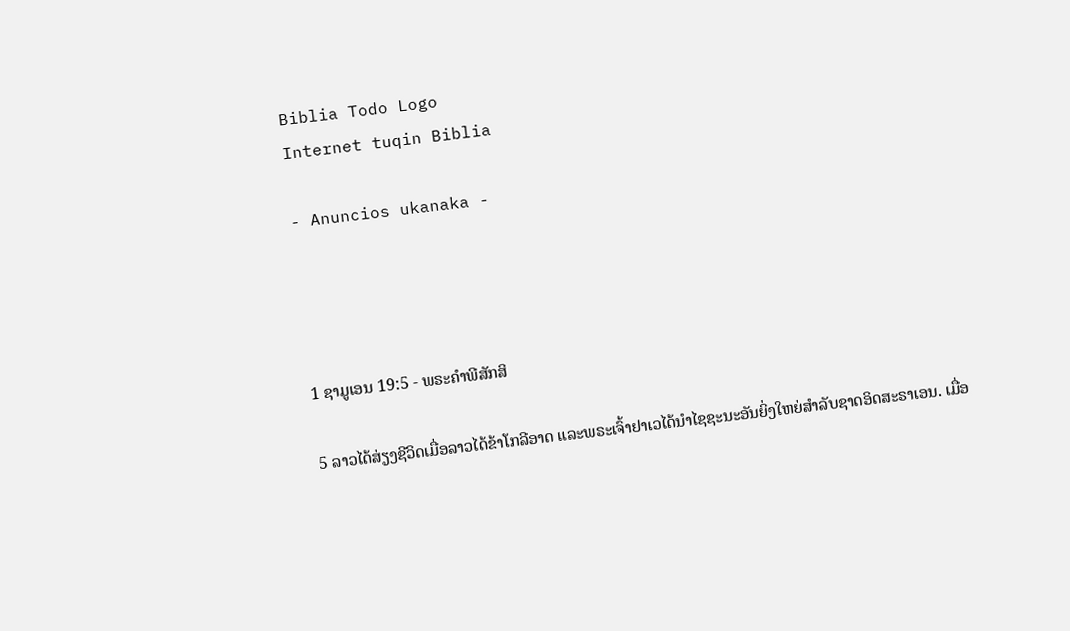Biblia Todo Logo
Internet tuqin Biblia

- Anuncios ukanaka -




1 ຊາມູເອນ 19:5 - ພຣະຄຳພີສັກສິ

5 ລາວໄດ້ສ່ຽງຊີວິດເມື່ອລາວໄດ້ຂ້າໂກລີອາດ ແລະພຣະເຈົ້າຢາເວໄດ້ນຳໄຊຊະນະອັນຍິ່ງໃຫຍ່ສຳລັບຊາດອິດສະຣາເອນ. ເມື່ອ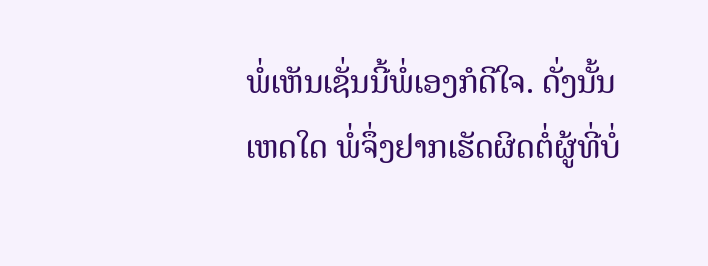ພໍ່ເຫັນເຊັ່ນນີ້ພໍ່ເອງກໍດີໃຈ. ດັ່ງນັ້ນ ເຫດໃດ ພໍ່ຈຶ່ງຢາກເຮັດຜິດຕໍ່ຜູ້ທີ່ບໍ່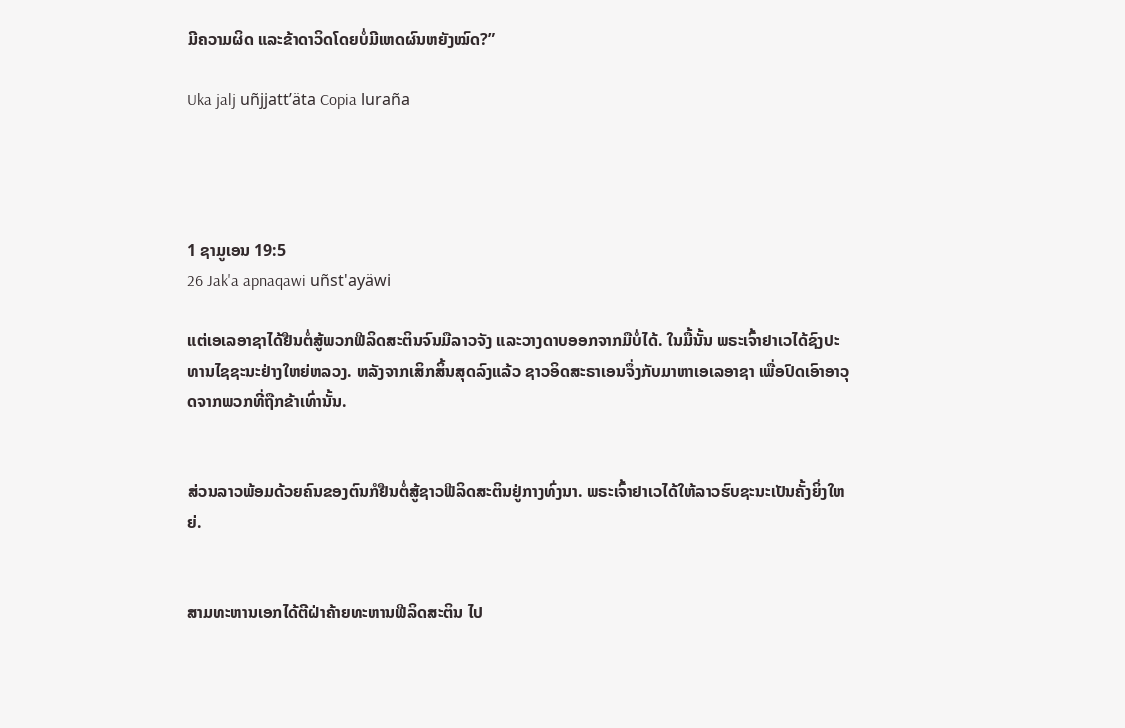ມີຄວາມຜິດ ແລະຂ້າດາວິດໂດຍບໍ່ມີເຫດຜົນຫຍັງໝົດ?”

Uka jalj uñjjattʼäta Copia luraña




1 ຊາມູເອນ 19:5
26 Jak'a apnaqawi uñst'ayäwi

ແຕ່ເອເລອາຊາໄດ້ຢືນຕໍ່ສູ້ພວກຟີລິດສະຕິນຈົນມືລາວຈັງ ແລະວາງດາບອອກຈາກມືບໍ່ໄດ້. ໃນມື້ນັ້ນ ພຣະເຈົ້າຢາເວໄດ້ຊົງປະທານໄຊຊະນະຢ່າງໃຫຍ່ຫລວງ. ຫລັງຈາກເສິກສິ້ນສຸດລົງແລ້ວ ຊາວອິດສະຣາເອນຈຶ່ງກັບມາຫາເອເລອາຊາ ເພື່ອປົດເອົາອາວຸດຈາກພວກທີ່ຖືກຂ້າເທົ່ານັ້ນ.


ສ່ວນລາວພ້ອມດ້ວຍຄົນຂອງຕົນກໍຢືນຕໍ່ສູ້ຊາວຟີລິດສະຕິນຢູ່ກາງທົ່ງນາ. ພຣະເຈົ້າຢາເວໄດ້ໃຫ້ລາວຮົບຊະນະເປັນຄັ້ງຍິ່ງໃຫຍ່.


ສາມທະຫານເອກໄດ້ຕີຝ່າຄ້າຍທະຫານຟີລິດສະຕິນ ໄປ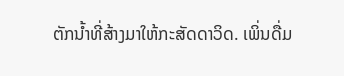ຕັກນໍ້າທີ່ສ້າງມາໃຫ້ກະສັດດາວິດ. ເພິ່ນດື່ມ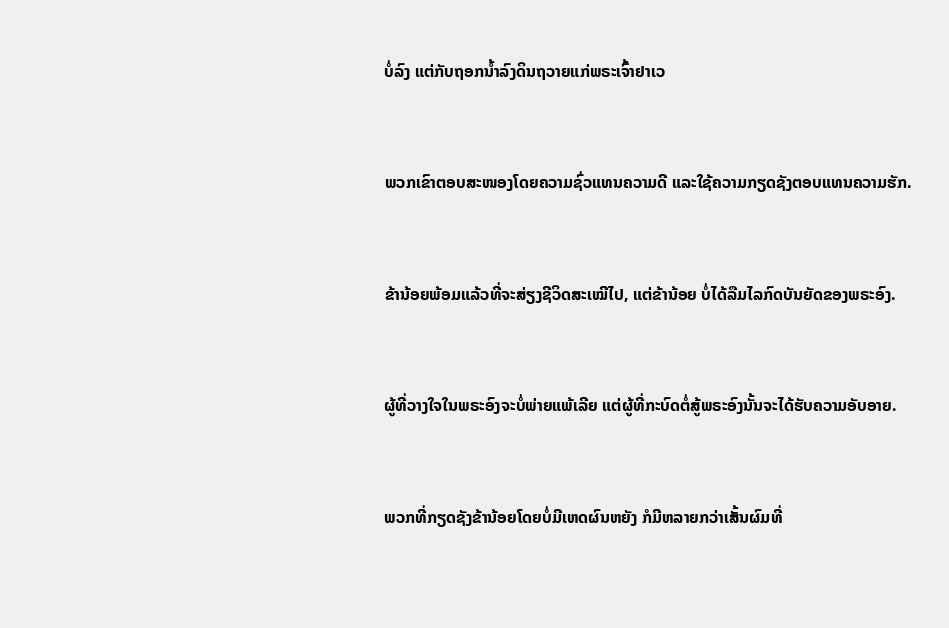ບໍ່ລົງ ແຕ່ກັບຖອກນໍ້າລົງດິນຖວາຍແກ່ພຣະເຈົ້າຢາເວ


ພວກເຂົາຕອບສະໜອງໂດຍຄວາມຊົ່ວແທນຄວາມດີ ແລະໃຊ້ຄວາມກຽດຊັງຕອບແທນຄວາມຮັກ.


ຂ້ານ້ອຍພ້ອມແລ້ວທີ່ຈະສ່ຽງຊີວິດສະເໝີໄປ, ແຕ່ຂ້ານ້ອຍ ບໍ່ໄດ້ລືມໄລກົດບັນຍັດຂອງພຣະອົງ.


ຜູ້ທີ່ວາງໃຈໃນພຣະອົງຈະບໍ່ພ່າຍແພ້ເລີຍ ແຕ່ຜູ້ທີ່ກະບົດຕໍ່ສູ້ພຣະອົງນັ້ນຈະໄດ້ຮັບຄວາມອັບອາຍ.


ພວກທີ່ກຽດຊັງຂ້ານ້ອຍໂດຍບໍ່ມີເຫດຜົນຫຍັງ ກໍມີຫລາຍກວ່າເສັ້ນຜົມທີ່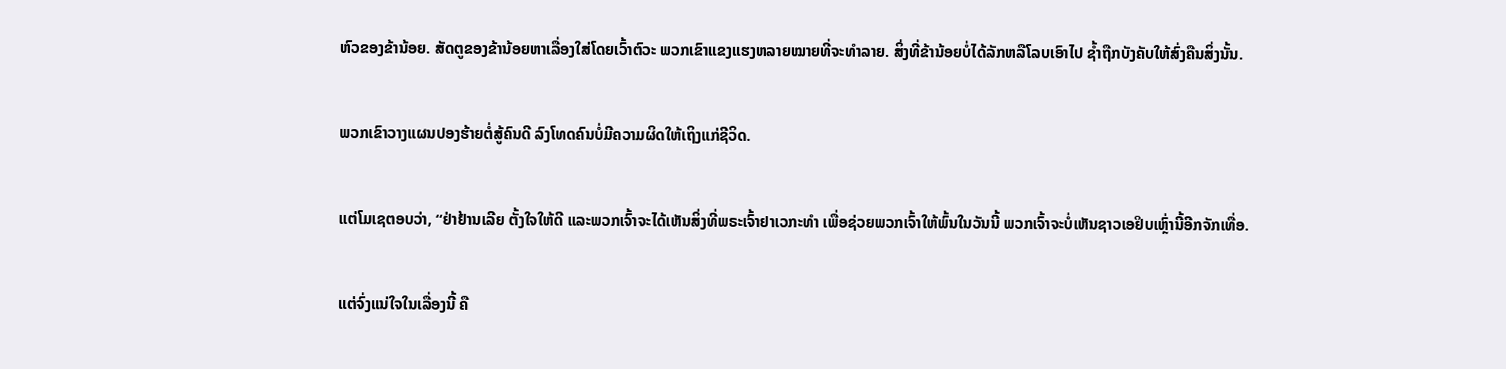ຫົວຂອງຂ້ານ້ອຍ. ສັດຕູຂອງຂ້ານ້ອຍຫາເລື່ອງໃສ່ໂດຍເວົ້າຕົວະ ພວກເຂົາແຂງແຮງຫລາຍໝາຍທີ່ຈະທຳລາຍ. ສິ່ງທີ່ຂ້ານ້ອຍບໍ່ໄດ້ລັກຫລືໂລບເອົາໄປ ຊໍ້າຖືກບັງຄັບໃຫ້ສົ່ງຄືນສິ່ງນັ້ນ.


ພວກເຂົາວາງແຜນປອງຮ້າຍຕໍ່ສູ້ຄົນດີ ລົງໂທດຄົນບໍ່ມີຄວາມຜິດໃຫ້ເຖິງແກ່ຊີວິດ.


ແຕ່ໂມເຊຕອບວ່າ, “ຢ່າຢ້ານເລີຍ ຕັ້ງໃຈໃຫ້ດີ ແລະພວກເຈົ້າຈະໄດ້ເຫັນສິ່ງທີ່ພຣະເຈົ້າຢາເວກະທຳ ເພື່ອຊ່ວຍພວກເຈົ້າໃຫ້ພົ້ນໃນວັນນີ້ ພວກເຈົ້າຈະບໍ່ເຫັນຊາວເອຢິບເຫຼົ່ານີ້ອີກຈັກເທື່ອ.


ແຕ່ຈົ່ງແນ່ໃຈໃນເລື່ອງນີ້ ຄື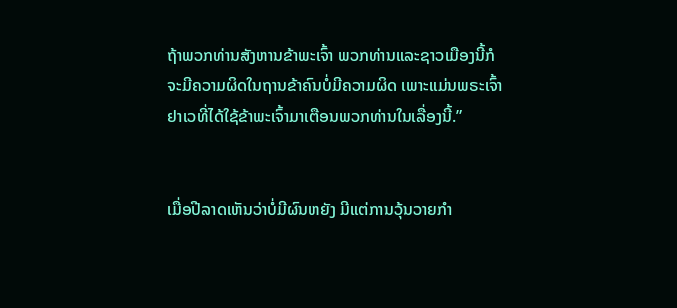ຖ້າພວກທ່ານສັງຫານຂ້າພະເຈົ້າ ພວກທ່ານແລະຊາວເມືອງນີ້ກໍຈະມີຄວາມຜິດໃນຖານຂ້າຄົນບໍ່ມີຄວາມຜິດ ເພາະແມ່ນພຣະເຈົ້າຢາເວທີ່ໄດ້ໃຊ້ຂ້າພະເຈົ້າມາເຕືອນພວກທ່ານໃນເລື່ອງນີ້.”


ເມື່ອປີລາດເຫັນວ່າບໍ່ມີຜົນຫຍັງ ມີແຕ່ການວຸ້ນວາຍກຳ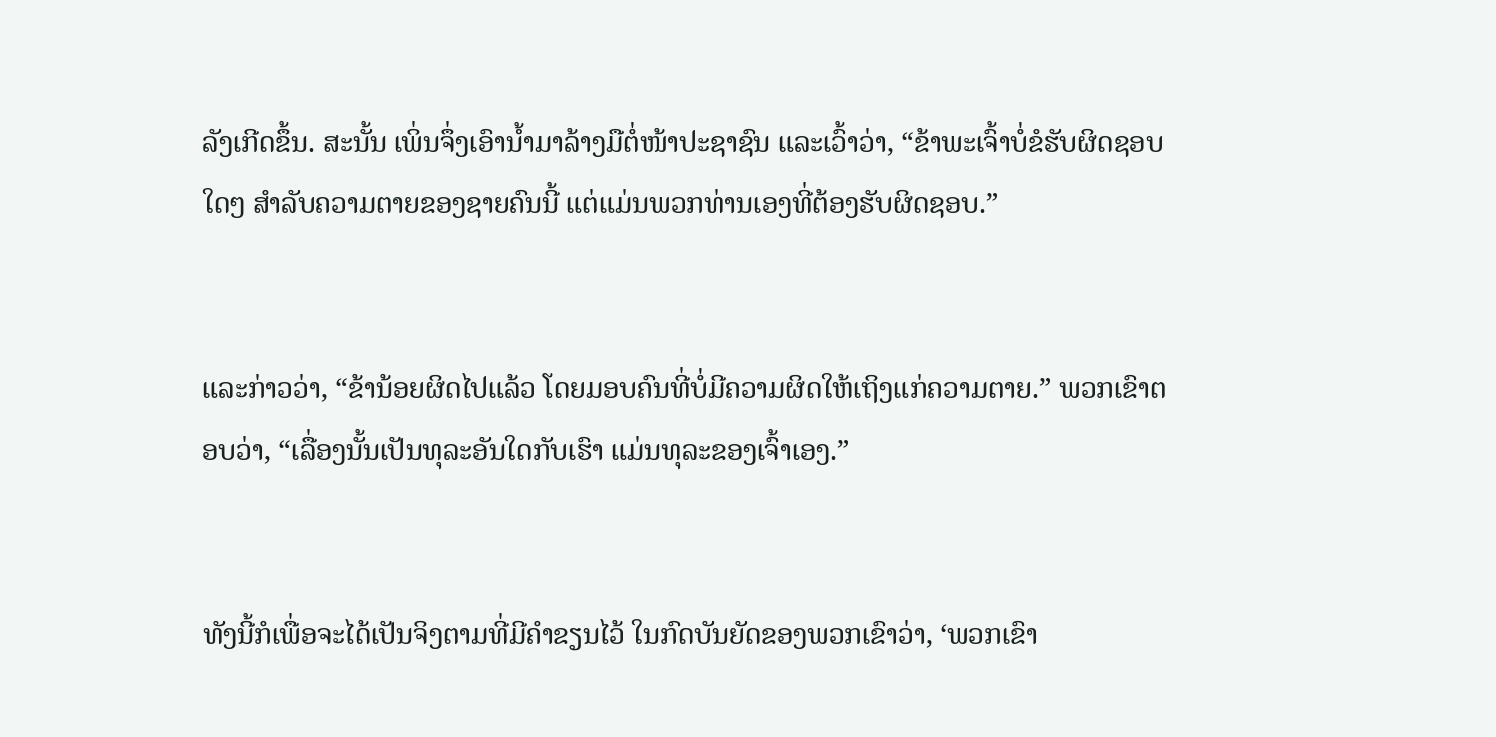ລັງເກີດຂຶ້ນ. ສະນັ້ນ ເພິ່ນຈຶ່ງເອົານໍ້າມາລ້າງມືຕໍ່ໜ້າປະຊາຊົນ ແລະເວົ້າວ່າ, “ຂ້າພະເຈົ້າບໍ່ຂໍຮັບຜິດຊອບໃດໆ ສຳລັບຄວາມຕາຍຂອງຊາຍຄົນນີ້ ແຕ່ແມ່ນພວກທ່ານເອງທີ່ຕ້ອງຮັບຜິດຊອບ.”


ແລະກ່າວວ່າ, “ຂ້ານ້ອຍຜິດໄປແລ້ວ ໂດຍມອບຄົນທີ່ບໍ່ມີຄວາມຜິດໃຫ້ເຖິງແກ່ຄວາມຕາຍ.” ພວກເຂົາຕອບວ່າ, “ເລື່ອງນັ້ນເປັນທຸລະອັນໃດກັບເຮົາ ແມ່ນທຸລະຂອງເຈົ້າເອງ.”


ທັງນີ້ກໍເພື່ອຈະໄດ້ເປັນຈິງຕາມທີ່ມີຄຳຂຽນໄວ້ ໃນກົດບັນຍັດຂອງພວກເຂົາວ່າ, ‘ພວກເຂົາ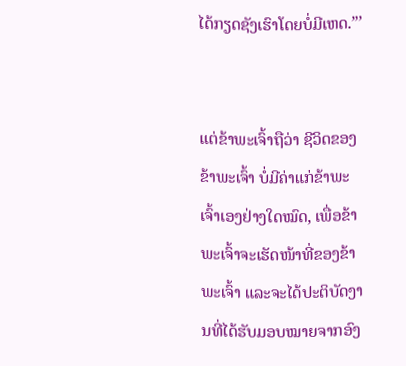ໄດ້ກຽດຊັງເຮົາໂດຍບໍ່ມີເຫດ.”’


ແຕ່ຂ້າພະເຈົ້າຖືວ່າ ຊີວິດຂອງຂ້າພະເຈົ້າ ບໍ່ມີຄ່າແກ່ຂ້າພະເຈົ້າເອງຢ່າງໃດໝົດ, ເພື່ອຂ້າພະເຈົ້າຈະເຮັດໜ້າທີ່ຂອງຂ້າພະເຈົ້າ ແລະຈະໄດ້ປະຕິບັດງານທີ່ໄດ້ຮັບມອບໝາຍຈາກອົງ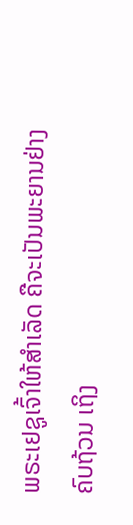ພຣະເຢຊູເຈົ້າໃຫ້ສຳເລັດ ຄືຈະເປັນພະຍານຢ່າງຄົບຖ້ວນ ເຖິງ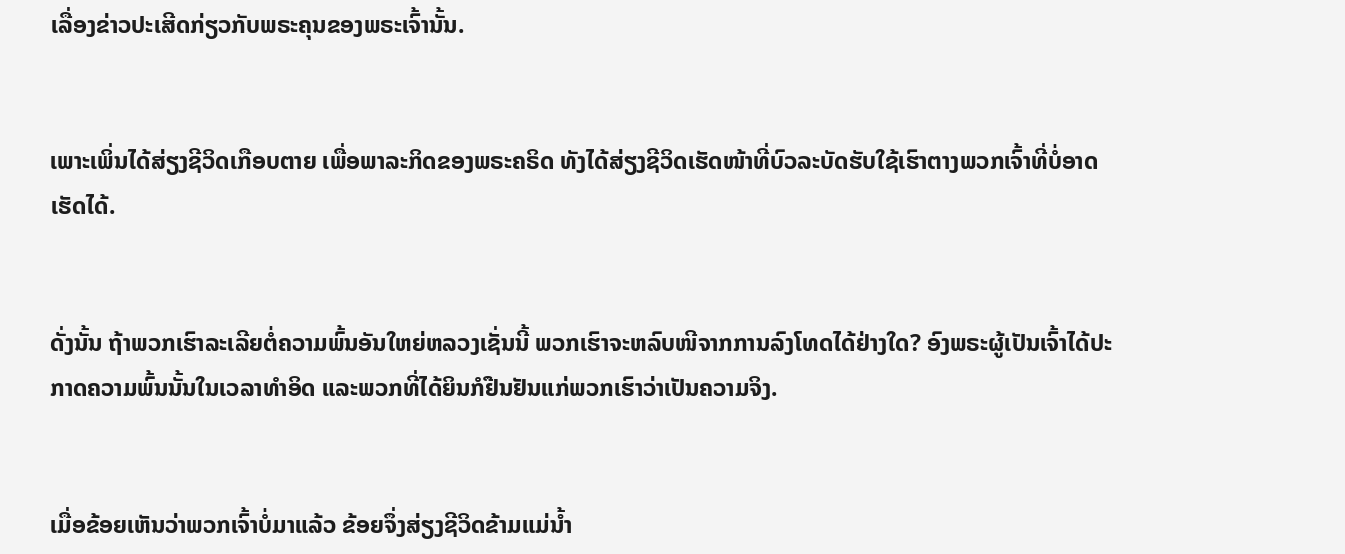ເລື່ອງຂ່າວປະເສີດກ່ຽວກັບພຣະຄຸນຂອງພຣະເຈົ້ານັ້ນ.


ເພາະເພິ່ນໄດ້ສ່ຽງຊີວິດເກືອບຕາຍ ເພື່ອພາລະກິດຂອງພຣະຄຣິດ ທັງໄດ້ສ່ຽງຊີວິດເຮັດໜ້າທີ່ບົວລະບັດຮັບໃຊ້ເຮົາຕາງພວກເຈົ້າທີ່ບໍ່ອາດເຮັດໄດ້.


ດັ່ງນັ້ນ ຖ້າພວກເຮົາລະເລີຍຕໍ່ຄວາມພົ້ນອັນໃຫຍ່ຫລວງເຊັ່ນນີ້ ພວກເຮົາຈະຫລົບໜີຈາກການລົງໂທດໄດ້ຢ່າງໃດ? ອົງພຣະຜູ້ເປັນເຈົ້າໄດ້ປະກາດຄວາມພົ້ນນັ້ນໃນເວລາທຳອິດ ແລະພວກທີ່ໄດ້ຍິນກໍຢືນຢັນແກ່ພວກເຮົາວ່າເປັນຄວາມຈິງ.


ເມື່ອຂ້ອຍເຫັນວ່າພວກເຈົ້າບໍ່ມາແລ້ວ ຂ້ອຍຈຶ່ງສ່ຽງຊີວິດຂ້າມແມ່ນໍ້າ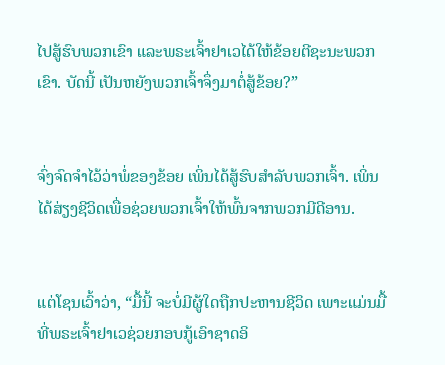ໄປສູ້ຮົບພວກເຂົາ ແລະພຣະເຈົ້າຢາເວໄດ້ໃຫ້ຂ້ອຍຕີຊະນະພວກເຂົາ. ບັດນີ້ ເປັນຫຍັງພວກເຈົ້າຈຶ່ງມາຕໍ່ສູ້ຂ້ອຍ?”


ຈົ່ງຈົດຈຳໄວ້ວ່າພໍ່ຂອງຂ້ອຍ ເພິ່ນໄດ້ສູ້ຮົບສຳລັບພວກເຈົ້າ. ເພິ່ນໄດ້ສ່ຽງຊີວິດເພື່ອຊ່ວຍພວກເຈົ້າໃຫ້ພົ້ນຈາກພວກມີດີອານ.


ແຕ່ໂຊນເວົ້າວ່າ, “ມື້ນີ້ ຈະບໍ່ມີຜູ້ໃດຖືກປະຫານຊີວິດ ເພາະແມ່ນມື້ທີ່ພຣະເຈົ້າຢາເວຊ່ວຍກອບກູ້ເອົາຊາດອິ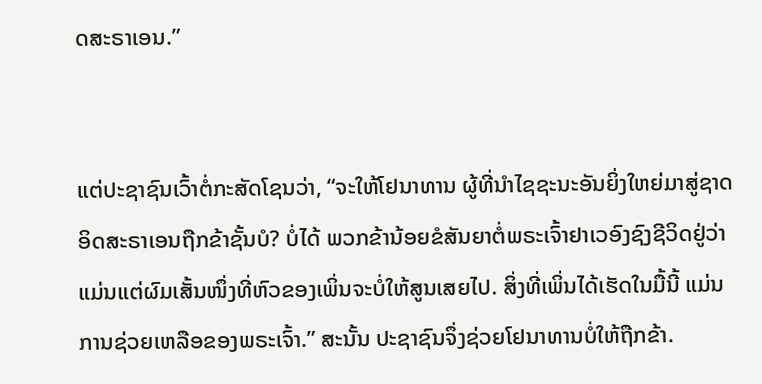ດສະຣາເອນ.”


ແຕ່ປະຊາຊົນເວົ້າຕໍ່ກະສັດໂຊນວ່າ, “ຈະໃຫ້ໂຢນາທານ ຜູ້ທີ່ນຳໄຊຊະນະອັນຍິ່ງໃຫຍ່ມາສູ່ຊາດອິດສະຣາເອນຖືກຂ້າຊັ້ນບໍ? ບໍ່ໄດ້ ພວກຂ້ານ້ອຍຂໍສັນຍາຕໍ່ພຣະເຈົ້າຢາເວອົງຊົງຊີວິດຢູ່ວ່າ ແມ່ນແຕ່ຜົມເສັ້ນໜຶ່ງທີ່ຫົວຂອງເພິ່ນຈະບໍ່ໃຫ້ສູນເສຍໄປ. ສິ່ງທີ່ເພິ່ນໄດ້ເຮັດໃນມື້ນີ້ ແມ່ນການຊ່ວຍເຫລືອຂອງພຣະເຈົ້າ.” ສະນັ້ນ ປະຊາຊົນຈຶ່ງຊ່ວຍໂຢນາທານບໍ່ໃຫ້ຖືກຂ້າ.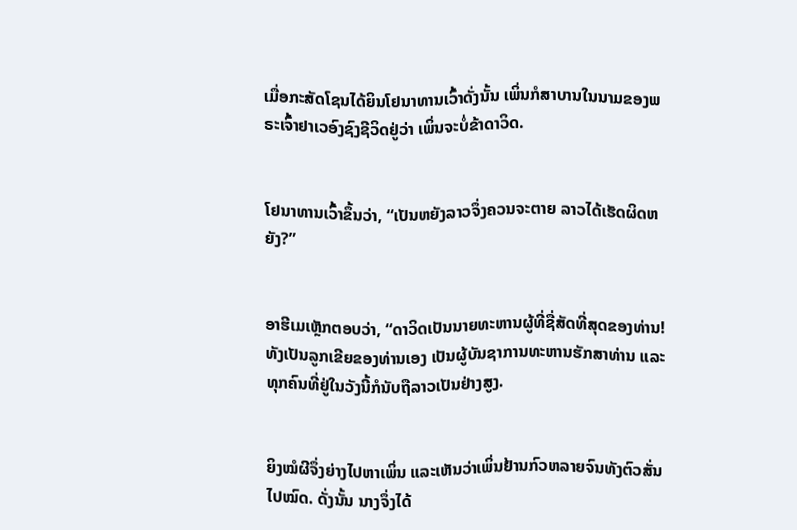ເມື່ອກະສັດໂຊນໄດ້ຍິນໂຢນາທານເວົ້າດັ່ງນັ້ນ ເພິ່ນກໍສາບານໃນນາມຂອງພຣະເຈົ້າຢາເວອົງຊົງຊີວິດຢູ່ວ່າ ເພິ່ນຈະບໍ່ຂ້າດາວິດ.


ໂຢນາທານເວົ້າຂຶ້ນວ່າ, “ເປັນຫຍັງລາວຈຶ່ງຄວນຈະຕາຍ ລາວໄດ້ເຮັດຜິດຫຍັງ?”


ອາຮີເມເຫຼັກຕອບວ່າ, “ດາວິດເປັນນາຍທະຫານຜູ້ທີ່ຊື່ສັດທີ່ສຸດຂອງທ່ານ! ທັງເປັນລູກເຂີຍຂອງທ່ານເອງ ເປັນຜູ້ບັນຊາການທະຫານຮັກສາທ່ານ ແລະທຸກຄົນທີ່ຢູ່ໃນວັງນີ້ກໍນັບຖືລາວເປັນຢ່າງສູງ.


ຍິງໝໍຜີຈຶ່ງຍ່າງໄປຫາເພິ່ນ ແລະເຫັນວ່າເພິ່ນຢ້ານກົວຫລາຍຈົນທັງຕົວສັ່ນໄປໝົດ. ດັ່ງນັ້ນ ນາງຈຶ່ງໄດ້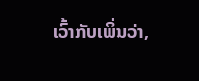ເວົ້າກັບເພິ່ນວ່າ,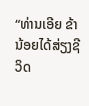“ທ່ານເອີຍ ຂ້ານ້ອຍໄດ້ສ່ຽງຊີວິດ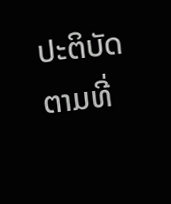ປະຕິບັດຕາມທີ່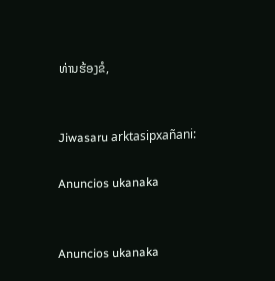ທ່ານຮ້ອງຂໍ,


Jiwasaru arktasipxañani:

Anuncios ukanaka


Anuncios ukanaka